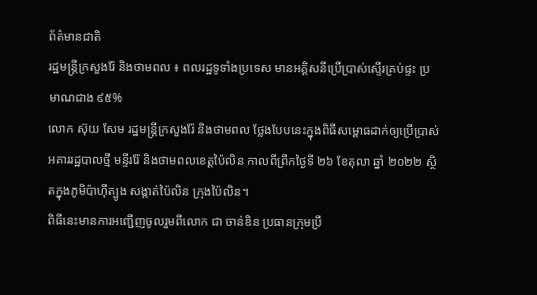ព័ត៌មានជាតិ
រដ្ឋមន្ត្រីក្រសួងរ៉ែ និងថាមពល ៖ ពលរដ្ឋទូទាំងប្រទេស មានអគ្គិសនីប្រើប្រាស់ស្ទើរគ្រប់ផ្ទះ ប្រមាណជាង ៩៥%
លោក ស៊ុយ សែម រដ្ឋមន្ត្រីក្រសួងរ៉ែ និងថាមពល ថ្លែងបែបនេះក្នុងពិធីសម្ពោធដាក់ឲ្យប្រើប្រាស់អគាររដ្ឋបាលថ្មី មន្ទីររ៉ែ និងថាមពលខេត្តប៉ៃលិន កាលពីព្រឹកថ្ងៃទី ២៦ ខែតុលា ឆ្នាំ ២០២២ ស្ថិតក្នុងភូមិប៉ាហ៊ីត្បូង សង្កាត់ប៉ៃលិន ក្រុងប៉ៃលិន។
ពិធីនេះមានការអញ្ជើញចូលរួមពីលោក ជា ចាន់ឌិន ប្រធានក្រុមប្រឹ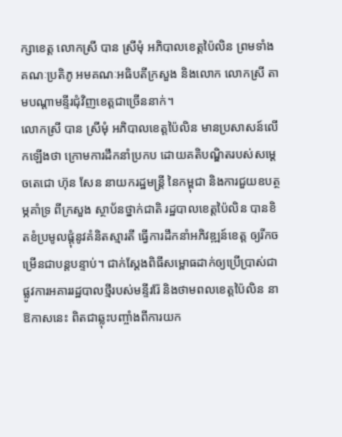ក្សាខេត្ត លោកស្រី បាន ស្រីមុំ អភិបាលខេត្តប៉ៃលិន ព្រមទាំងគណៈប្រតិភូ អមគណៈអធិបតីក្រសួង និងលោក លោកស្រី តាមបណ្ដាមន្ទីរជុំវិញខេត្តជាច្រើននាក់។
លោកស្រី បាន ស្រីមុំ អភិបាលខេត្តប៉ៃលិន មានប្រសាសន៍លើកឡើងថា ក្រោមការដឹកនាំប្រកប ដោយគតិបណ្ឌិតរបស់សម្ដេចតេជោ ហ៊ុន សែន នាយករដ្ឋមន្ត្រី នៃកម្ពុជា និងការជួយឧបត្ថម្ភគាំទ្រ ពីក្រសួង ស្ថាប័នថ្នាក់ជាតិ រដ្ឋបាលខេត្តប៉ៃលិន បានខិតខំប្រមូលផ្តុំនូវគំនិតស្មារតី ធ្វើការដឹកនាំអភិវឌ្ឍន៍ខេត្ត ឲ្យរីកចម្រើនជាបន្តបន្ទាប់។ ជាក់ស្ដែងពិធីសម្ពោធដាក់ឲ្យប្រើប្រាស់ជាផ្លូវការអគាររដ្ឋបាលថ្មីរបស់មន្ទីររ៉ែ និងថាមពលខេត្តប៉ៃលិន នាឱកាសនេះ ពិតជាឆ្លុះបញ្ចាំងពីការយក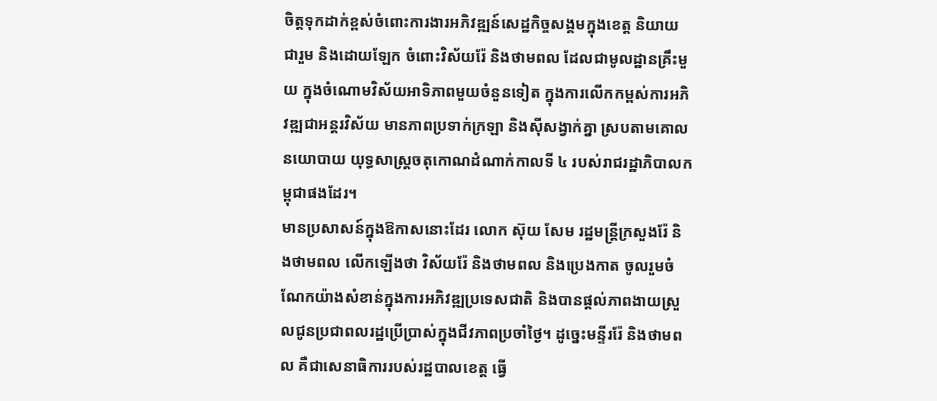ចិត្តទុកដាក់ខ្ពស់ចំពោះការងារអភិវឌ្ឍន៍សេដ្ឋកិច្ចសង្គមក្នុងខេត្ត និយាយជារួម និងដោយឡែក ចំពោះវិស័យរ៉ែ និងថាមពល ដែលជាមូលដ្ឋានគ្រឹះមួយ ក្នុងចំណោមវិស័យអាទិភាពមួយចំនួនទៀត ក្នុងការលើកកម្ពស់ការអភិវឌ្ឍជាអន្តរវិស័យ មានភាពប្រទាក់ក្រឡា និងស៊ីសង្វាក់គ្នា ស្របតាមគោលនយោបាយ យុទ្ធសាស្ត្រចតុកោណដំណាក់កាលទី ៤ របស់រាជរដ្ឋាភិបាលកម្ពុជាផងដែរ។
មានប្រសាសន៍ក្នុងឱកាសនោះដែរ លោក ស៊ុយ សែម រដ្ឋមន្ត្រីក្រសួងរ៉ែ និងថាមពល លើកឡើងថា វិស័យរ៉ែ និងថាមពល និងប្រេងកាត ចូលរួមចំណែកយ៉ាងសំខាន់ក្នុងការអភិវឌ្ឍប្រទេសជាតិ និងបានផ្ដល់ភាពងាយស្រួលជូនប្រជាពលរដ្ឋប្រើប្រាស់ក្នុងជីវភាពប្រចាំថ្ងៃ។ ដូច្នេះមន្ទីររ៉ែ និងថាមពល គឺជាសេនាធិការរបស់រដ្ឋបាលខេត្ត ធ្វើ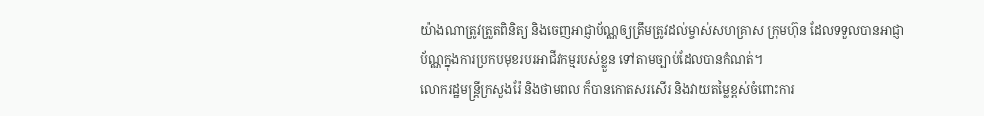យ៉ាងណាត្រូវត្រួតពិនិត្យ និងចេញអាជ្ញាប័ណ្ណឲ្យត្រឹមត្រូវដល់ម្ចាស់សហគ្រាស ក្រុមហ៊ុន ដែលទទួលបានអាជ្ញាប័ណ្ណក្នុងការប្រកបមុខរបរអាជីវកម្មរបស់ខ្លួន ទៅតាមច្បាប់ដែលបានកំណត់។
លោករដ្ឋមន្ត្រីក្រសួងរ៉ែ និងថាមពល ក៏បានកោតសរសើរ និងវាយតម្លៃខ្ពស់ចំពោះការ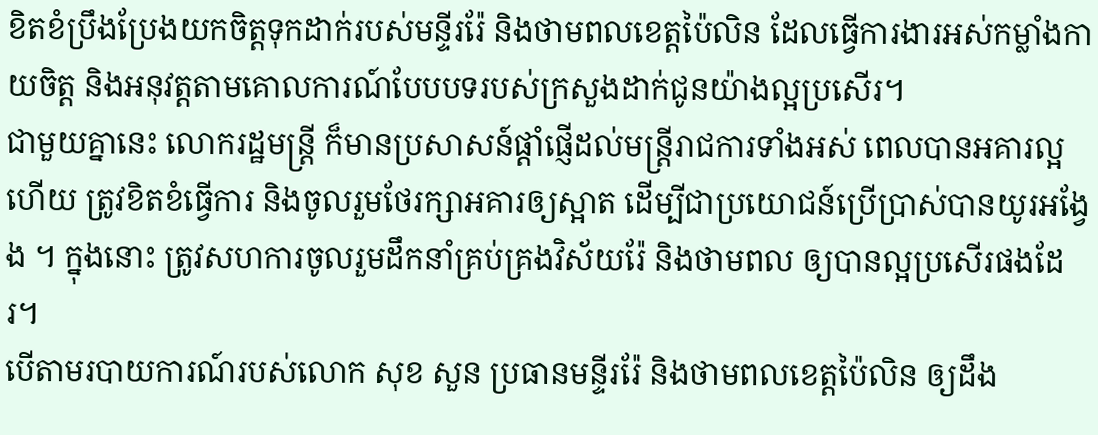ខិតខំប្រឹងប្រែងយកចិត្តទុកដាក់របស់មន្ទីររ៉ែ និងថាមពលខេត្តប៉ៃលិន ដែលធ្វើការងារអស់កម្លាំងកាយចិត្ត និងអនុវត្តតាមគោលការណ៍បែបបទរបស់ក្រសួងដាក់ជូនយ៉ាងល្អប្រសើរ។
ជាមួយគ្នានេះ លោករដ្ឋមន្ត្រី ក៏មានប្រសាសន៍ផ្ដាំផ្ញើដល់មន្ត្រីរាជការទាំងអស់ ពេលបានអគារល្អហើយ ត្រូវខិតខំធ្វើការ និងចូលរួមថែរក្សាអគារឲ្យស្អាត ដើម្បីជាប្រយោជន៍ប្រើប្រាស់បានយូរអង្វែង ។ ក្នុងនោះ ត្រូវសហការចូលរួមដឹកនាំគ្រប់គ្រងវិស័យរ៉ែ និងថាមពល ឲ្យបានល្អប្រសើរផងដែរ។
បើតាមរបាយការណ៍របស់លោក សុខ សួន ប្រធានមន្ទីររ៉ែ និងថាមពលខេត្តប៉ៃលិន ឲ្យដឹង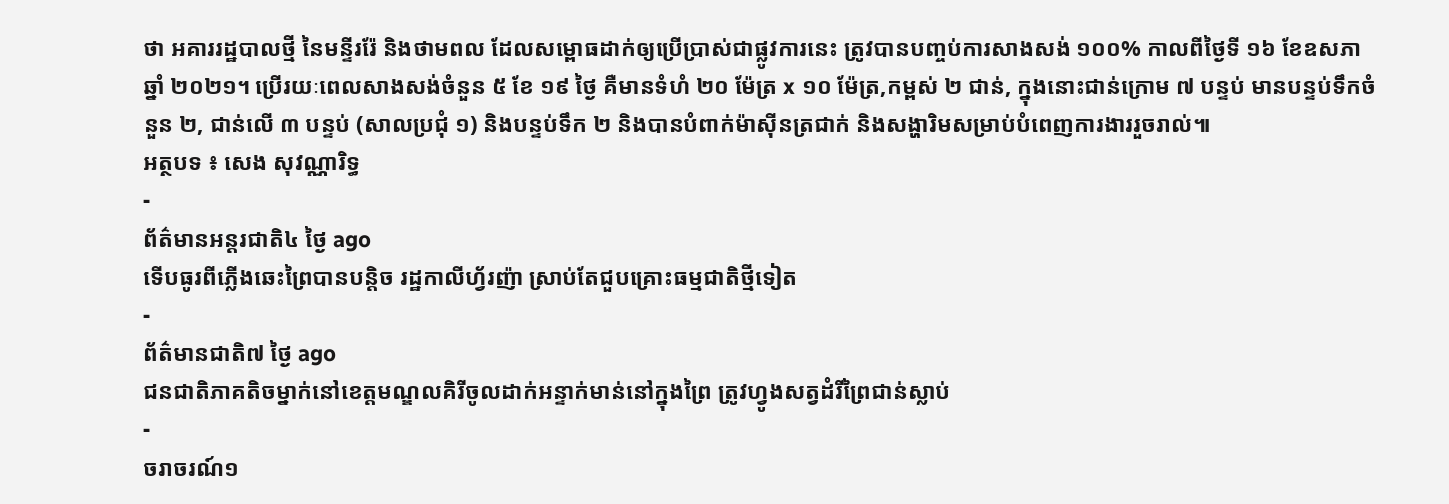ថា អគាររដ្ឋបាលថ្មី នៃមន្ទីររ៉ែ និងថាមពល ដែលសម្ពោធដាក់ឲ្យប្រើប្រាស់ជាផ្លូវការនេះ ត្រូវបានបញ្ចប់ការសាងសង់ ១០០% កាលពីថ្ងៃទី ១៦ ខែឧសភា ឆ្នាំ ២០២១។ ប្រើរយៈពេលសាងសង់ចំនួន ៥ ខែ ១៩ ថ្ងៃ គឺមានទំហំ ២០ ម៉ែត្រ x ១០ ម៉ែត្រ,កម្ពស់ ២ ជាន់, ក្នុងនោះជាន់ក្រោម ៧ បន្ទប់ មានបន្ទប់ទឹកចំនួន ២, ជាន់លើ ៣ បន្ទប់ (សាលប្រជុំ ១) និងបន្ទប់ទឹក ២ និងបានបំពាក់ម៉ាស៊ីនត្រជាក់ និងសង្ហារិមសម្រាប់បំពេញការងាររួចរាល់៕
អត្ថបទ ៖ សេង សុវណ្ណារិទ្ធ
-
ព័ត៌មានអន្ដរជាតិ៤ ថ្ងៃ ago
ទើបធូរពីភ្លើងឆេះព្រៃបានបន្តិច រដ្ឋកាលីហ្វ័រញ៉ា ស្រាប់តែជួបគ្រោះធម្មជាតិថ្មីទៀត
-
ព័ត៌មានជាតិ៧ ថ្ងៃ ago
ជនជាតិភាគតិចម្នាក់នៅខេត្តមណ្ឌលគិរីចូលដាក់អន្ទាក់មាន់នៅក្នុងព្រៃ ត្រូវហ្វូងសត្វដំរីព្រៃជាន់ស្លាប់
-
ចរាចរណ៍១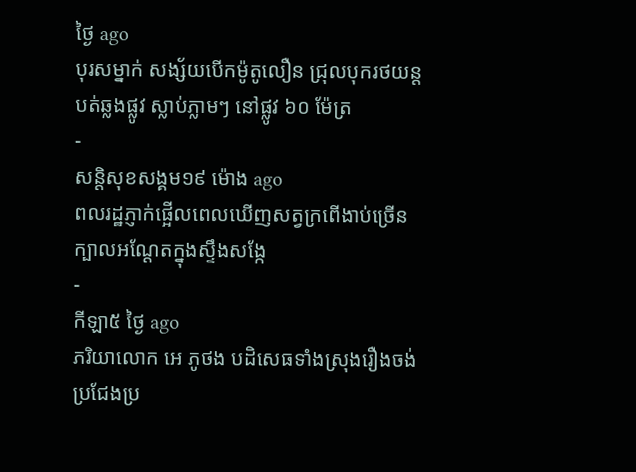ថ្ងៃ ago
បុរសម្នាក់ សង្ស័យបើកម៉ូតូលឿន ជ្រុលបុករថយន្តបត់ឆ្លងផ្លូវ ស្លាប់ភ្លាមៗ នៅផ្លូវ ៦០ ម៉ែត្រ
-
សន្តិសុខសង្គម១៩ ម៉ោង ago
ពលរដ្ឋភ្ញាក់ផ្អើលពេលឃើញសត្វក្រពើងាប់ច្រើនក្បាលអណ្ដែតក្នុងស្ទឹងសង្កែ
-
កីឡា៥ ថ្ងៃ ago
ភរិយាលោក អេ ភូថង បដិសេធទាំងស្រុងរឿងចង់ប្រជែងប្រ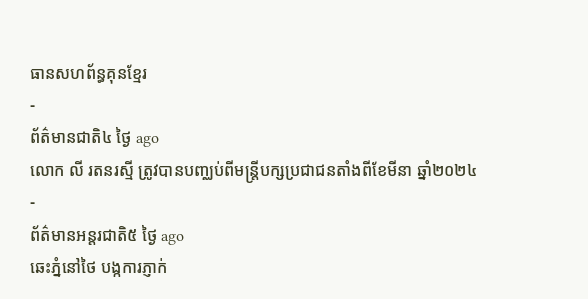ធានសហព័ន្ធគុនខ្មែរ
-
ព័ត៌មានជាតិ៤ ថ្ងៃ ago
លោក លី រតនរស្មី ត្រូវបានបញ្ឈប់ពីមន្ត្រីបក្សប្រជាជនតាំងពីខែមីនា ឆ្នាំ២០២៤
-
ព័ត៌មានអន្ដរជាតិ៥ ថ្ងៃ ago
ឆេះភ្នំនៅថៃ បង្កការភ្ញាក់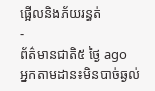ផ្អើលនិងភ័យរន្ធត់
-
ព័ត៌មានជាតិ៥ ថ្ងៃ ago
អ្នកតាមដាន៖មិនបាច់ឆ្ងល់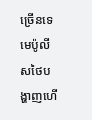ច្រើនទេ មេប៉ូលីសថៃបង្ហាញហើ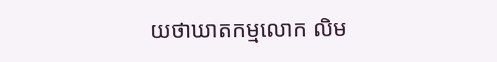យថាឃាតកម្មលោក លិម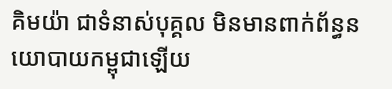គិមយ៉ា ជាទំនាស់បុគ្គល មិនមានពាក់ព័ន្ធនយោបាយកម្ពុជាឡើយ